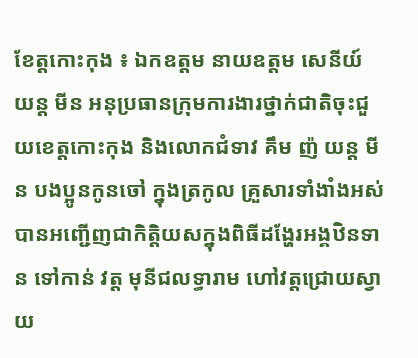ខែត្តកោះកុង ៖ ឯកឧត្តម នាយឧត្តម សេនីយ៍ យន្ត មីន អនុប្រធានក្រុមការងារថ្នាក់ជាតិចុះជួយខេត្តកោះកុង និងលោកជំទាវ គឹម ញ៉ យន្ត មីន បងប្អូនកូនចៅ ក្នុងត្រកូល គ្រួសារទាំងាំងអស់ បានអញ្ជើញជាកិត្តិយសក្នុងពិធីដង្ហែរអង្គឋិនទាន ទៅកាន់ វត្ត មុនីជលទ្ធារាម ហៅវត្តជ្រោយស្វាយ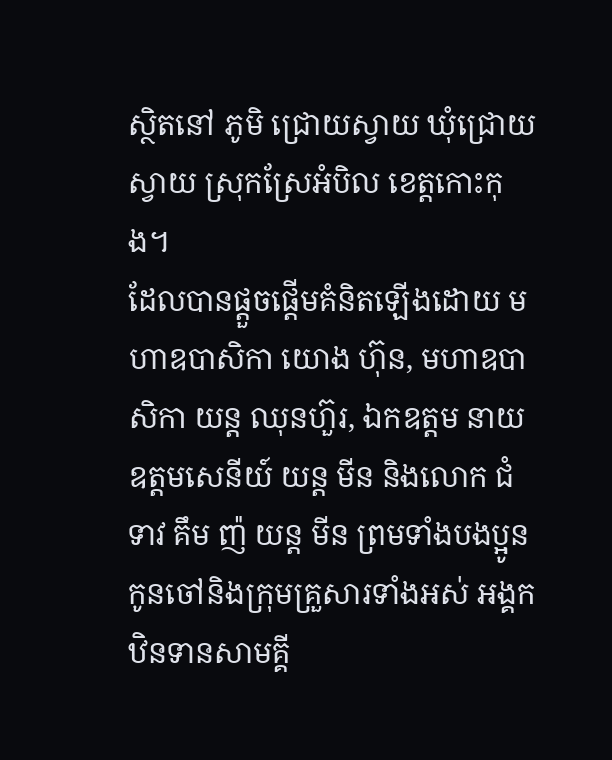ស្ថិតនៅ ភូមិ ជ្រោយស្វាយ ឃុំជ្រោយស្វាយ ស្រុកស្រែអំបិល ខេត្តកោះកុង។
ដែលបានផ្តួចផ្តើមគំនិតឡើងដោយ មហាឧបាសិកា យោង ហ៊ុន, មហាឧបាសិកា យន្ត ឈុនហ៊ួរ, ឯកឧត្តម នាយឧត្តមសេនីយ៍ យន្ត មីន និងលោក ជំទាវ គឹម ញ៉ យន្ត មីន ព្រមទាំងបងប្អូន កូនចៅនិងក្រុមគ្រួសារទាំងអស់ អង្គកឋិនទានសាមគ្គី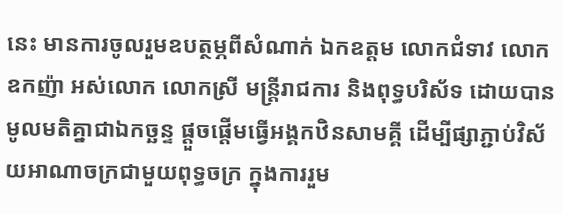នេះ មានការចូលរួមឧបត្ថម្ភពីសំណាក់ ឯកឧត្តម លោកជំទាវ លោកឧកញ៉ា អស់លោក លោកស្រី មន្ត្រីរាជការ និងពុទ្ធបរិស័ទ ដោយបានមូលមតិគ្នាជាឯកច្ឆន្ទ ផ្តួចផ្តើមធ្វើអង្គកឋិនសាមគ្គី ដើម្បីផ្សាភ្ជាប់វិស័យអាណាចក្រជាមួយពុទ្ធចក្រ ក្នុងការរួម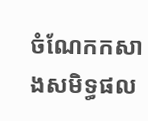ចំណែកកសាងសមិទ្ធផល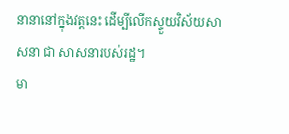នានានៅក្នុងវត្តនេះ ដើម្បីលើកស្ទួយវិស័យសាសនា ជា សាសនារបស់រដ្ឋ។
មា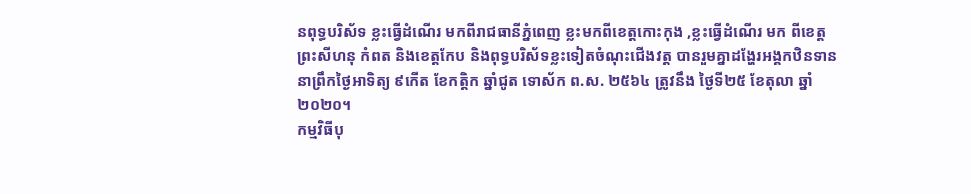នពុទ្ធបរិស័ទ ខ្លះធ្វើដំណើរ មកពីរាជធានីភ្នំពេញ ខ្លះមកពីខេត្តកោះកុង ,ខ្លះធ្វើដំណើរ មក ពីខេត្តព្រះសីហនុ កំពត និងខេត្តកែប និងពុទ្ធបរិស័ទខ្លះទៀតចំណុះជើងវត្ត បានរួមគ្នាដង្ហែរអង្គកឋិនទាន នាព្រឹកថ្ងៃអាទិត្យ ៩កើត ខែកត្តិក ឆ្នាំជូត ទោស័ក ព.ស. ២៥៦៤ ត្រូវនឹង ថ្ងៃទី២៥ ខែតុលា ឆ្នាំ២០២០។
កម្មវិធីបុ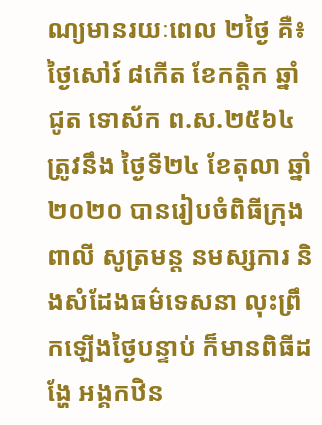ណ្យមានរយៈពេល ២ថ្ងៃ គឺ៖ ថ្ងៃសៅរ៍ ៨កើត ខែកត្តិក ឆ្នាំជូត ទោស័ក ព.ស.២៥៦៤ ត្រូវនឹង ថ្ងៃទី២៤ ខែតុលា ឆ្នាំ២០២០ បានរៀបចំពិធីក្រុងពាលី សូត្រមន្ត នមស្សការ និងសំដែងធម៌ទេសនា លុះព្រឹកឡើងថ្ងៃបន្ទាប់ ក៏មានពិធីដង្ហែ អង្គកឋិន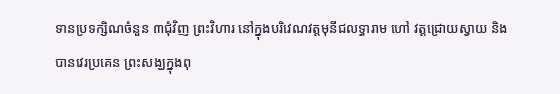ទានប្រទក្សិណចំនួន ៣ជុំវិញ ព្រះវិហារ នៅក្នុងបរិវេណវត្តមុនីជលទ្ធារាម ហៅ វត្តជ្រោយស្វាយ និងបានវេរប្រគេន ព្រះសង្ឃក្នុងពុ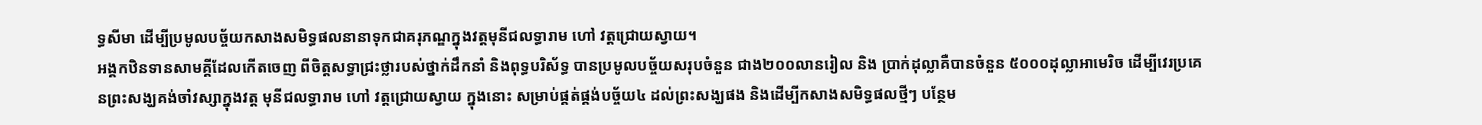ទ្ធសីមា ដើម្បីប្រមូលបច្ច័យកសាងសមិទ្ធផលនានាទុកជាគរុភណ្ឌក្នុងវត្តមុនីជលទ្ធារាម ហៅ វត្តជ្រោយស្វាយ។
អង្គកឋិនទានសាមគ្គីដែលកើតចេញ ពីចិត្តសទ្ធាជ្រះថ្លារបស់ថ្នាក់ដឹកនាំ និងពុទ្ធបរិស័ទ្ធ បានប្រមូលបច្ច័យសរុបចំនួន ជាង២០០លានរៀល និង ប្រាក់ដុល្លាគឺបានចំនួន ៥០០០ដុល្លាអាមេរិច ដើម្បីវេរប្រគេនព្រះសង្ឃគង់ចាំវស្សាក្នុងវត្ត មុនីជលទ្ធារាម ហៅ វត្តជ្រោយស្វាយ ក្នុងនោះ សម្រាប់ផ្គត់ផ្គង់បច្ច័យ៤ ដល់ព្រះសង្ឃផង និងដើម្បីកសាងសមិទ្ធផលថ្មីៗ បន្ថែម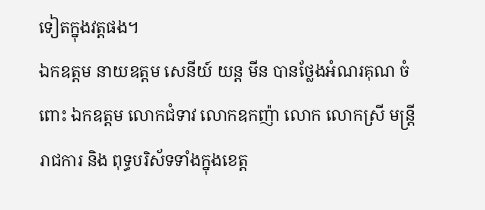ទៀតក្នុងវត្តផង។
ឯកឧត្តម នាយឧត្តម សេនីយ៍ យន្ត មីន បានថ្លែងអំណរគុណ ចំពោះ ឯកឧត្តម លោកជំទាវ លោកឧកញ៉ា លោក លោកស្រី មន្ត្រីរាជការ និង ពុទ្ធបរិស័ទទាំងក្នុងខេត្ត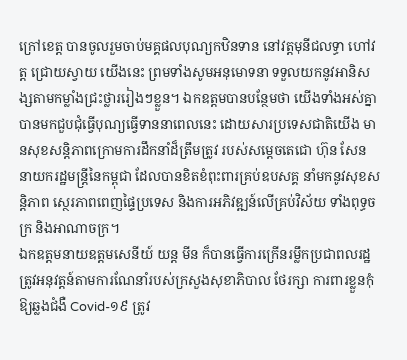ក្រៅខេត្ត បានចូលរួមចាប់មគ្គផលបុណ្យកឋិនទាន នៅវត្តមុនីជលទ្ធា ហៅវត្ត ជ្រោយស្វាយ យើងនេះ ព្រមទាំងសូមអនុមោទនា ទទួលយកនូវអានិសង្សតាមកម្លាំងជ្រះថ្លាររៀងៗខ្លួន។ ឯកឧត្តមបានបន្ថែមថា យើងទាំងអស់គ្នាបានមកជួបជុំធ្វើបុណ្យធ្វើទាននាពេលនេះ ដោយសារប្រទេសជាតិយើង មានសុខសន្តិភាពក្រោមការដឹកនាំដ៏ត្រឹមត្រូវ របស់សម្តេចតេជោ ហ៊ុន សែន នាយករដ្ឋមន្ត្រីនៃកម្ពុជា ដែលបានខិតខំពុះពារគ្រប់ឧបសគ្គ នាំមកនូវសុខសន្តិភាព ស្ថេរភាពពេញផ្ទៃប្រទេស និងការអភិវឌ្ឍន៍លើគ្រប់វិស័យ ទាំងពុទ្ធចក្រ និងអាណាចក្រ។
ឯកឧត្តមនាយឧត្តមសេនីយ៍ យន្ត មីន ក៏បានធ្វើការក្រើនរម្លឹកប្រជាពលរដ្ឋត្រូវអនុវត្តន៍តាមការណែនាំរបស់ក្រសួងសុខាភិបាល ថែរក្សា ការពារខ្លួនកុំឱ្យឆ្លងជំងឺ Covid-១៩ ត្រូវ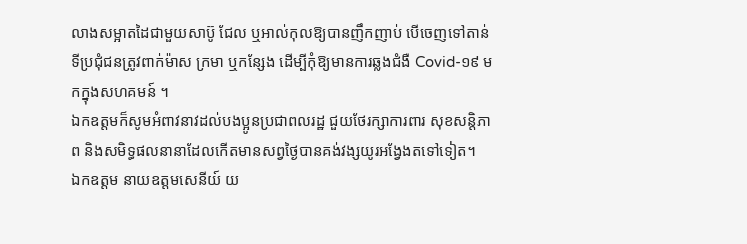លាងសម្អាតដៃជាមួយសាប៊ូ ជែល ឬអាល់កុលឱ្យបានញឹកញាប់ បើចេញទៅតាន់ទីប្រជុំជនត្រូវពាក់ម៉ាស ក្រមា ឬកន្សែង ដើម្បីកុំឱ្យមានការឆ្លងជំងឺ Covid-១៩ មកក្នុងសហគមន៍ ។
ឯកឧត្តមក៏សូមអំពាវនាវដល់បងប្អូនប្រជាពលរដ្ឋ ជួយថែរក្សាការពារ សុខសន្តិភាព និងសមិទ្ធផលនានាដែលកើតមានសព្វថ្ងៃបានគង់វង្សយូរអង្វែងតទៅទៀត។
ឯកឧត្តម នាយឧត្តមសេនីយ៍ យ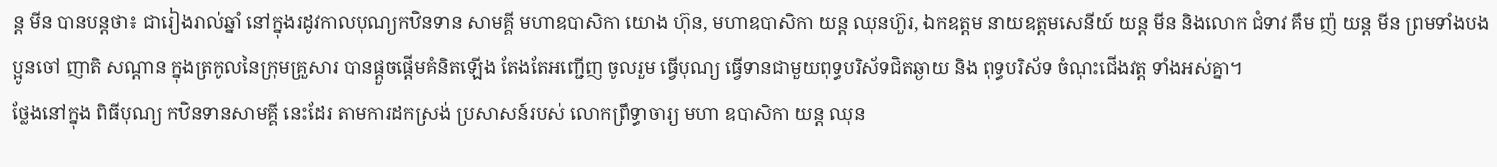ន្ត មីន បានបន្តថា៖ ជារៀងរាល់ឆ្នាំ នៅក្នុងរដូវកាលបុណ្យកឋិនទាន សាមគ្គី មហាឧបាសិកា យោង ហ៊ុន, មហាឧបាសិកា យន្ត ឈុនហ៊ួរ, ឯកឧត្តម នាយឧត្តមសេនីយ៍ យន្ត មីន និងលោក ជំទាវ គឹម ញ៉ យន្ត មីន ព្រមទាំងបងប្អូនចៅ ញាតិ សណ្តាន ក្នុងត្រកូលនៃក្រុមគ្រួសារ បានផ្តួចផ្តើមគំនិតឡើង តែងតែអញ្ជើញ ចូលរួម ធ្វើបុណ្យ ធ្វើទានជាមួយពុទ្ធបរិស័ទជិតឆ្ងាយ និង ពុទ្ធបរិស័ទ ចំណុះជើងវត្ត ទាំងអស់គ្នា។
ថ្លែងនៅក្នុង ពិធីបុណ្យ កឋិនទានសាមគ្គី នេះដែរ តាមការដកស្រង់ ប្រសាសន៍របស់ លោកព្រឹទ្ធាចារ្យ មហា ឧបាសិកា យន្ត ឈុន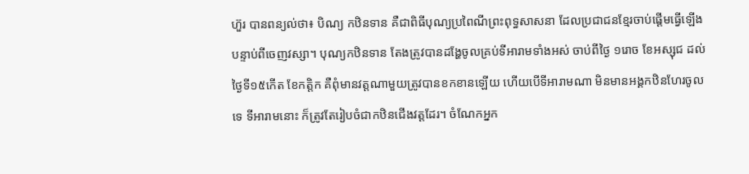ហ៊ួរ បានពន្យល់ថា៖ បិណ្យ កឋិនទាន គឺជាពិធីបុណ្យប្រពៃណីព្រះពុទ្ធសាសនា ដែលប្រជាជនខ្មែរចាប់ផ្ដើមធ្វើឡើង បន្ទាប់ពីចេញវស្សា។ បុណ្យកឋិនទាន តែងត្រូវបានដង្ហែចូលគ្រប់ទីអារាមទាំងអស់ ចាប់ពីថ្ងៃ ១រោច ខែអស្សុជ ដល់ថ្ងៃទី១៥កើត ខែកត្តិក គឺពុំមានវត្ដណាមួយត្រូវបានខកខានឡើយ ហើយបើទីអារាមណា មិនមានអង្គកឋិនហែរចូលទេ ទីអារាមនោះ ក៏ត្រូវតែរៀបចំជាកឋិនជើងវត្តដែរ។ ចំណែកអ្នក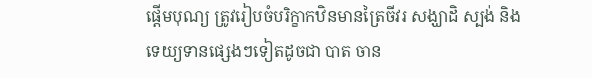ផ្ដើមបុណ្យ ត្រូវរៀបចំបរិក្ខាកឋិនមានត្រៃចីវរ សង្ឃាដិ ស្បង់ និងទេយ្យទានផ្សេងៗទៀតដូចជា បាត ចាន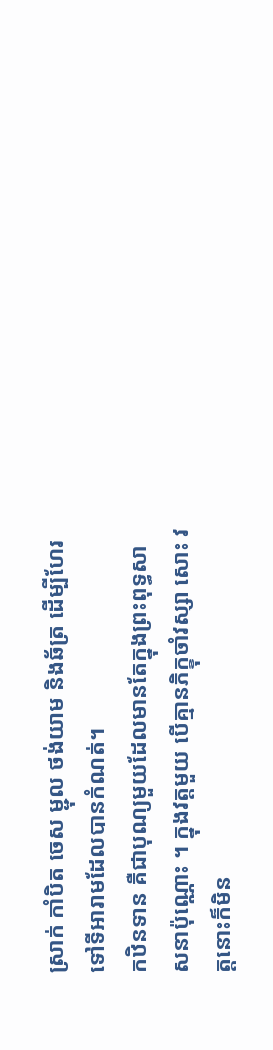ស្រាក់ កាំបិត ចេស ម្ជុល ថង់យាម និងឆ័ត្រ ដើម្បីហែរទៅទីអារាមដែលបានកំណត់។
កឋិនទាន គឺជាបុណ្យមួយដែលមានតែក្នុងព្រះពុទ្ធសាសនាប៉ុណ្ណោះ ។ ក្នុងវត្តមួយ បើគ្មានភិក្ខុចាំវស្សា សោះ វត្តនោះក៏មិន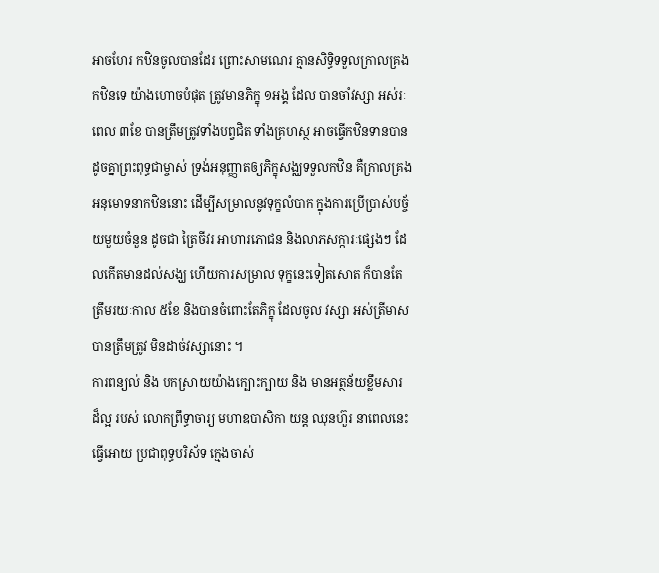អាចហែរ កឋិនចូលបានដែរ ព្រោះសាមណេរ គ្មានសិទ្ធិទទួលក្រាលគ្រងកឋិនទេ យ៉ាងហោចបំផុត ត្រូវមានភិក្ខុ ១អង្គ ដែល បានចាំវស្សា អស់រៈពេល ៣ខែ បានត្រឹមត្រូវទាំងបព្វជិត ទាំងគ្រហស្ថ អាចធ្វើកឋិនទានបានដូចគ្នាព្រះពុទ្ធជាម្ចាស់ ទ្រង់អនុញ្ញាតឲ្យភិក្ខុសង្ឈទទួលកឋិន គឺក្រាលគ្រងអនុមោទនាកឋិននោះ ដើម្បីសម្រាលនូវទុក្ខលំបាក ក្នុងការប្រើប្រាស់បច្ច័យមួយចំនួន ដូចជា ត្រៃចីវរ អាហារភោជន និងលាភសក្ការៈផ្សេងៗ ដែលកើតមានដល់សង្ឃ ហើយការសម្រាល ទុក្ខនេះទៀតសោត ក៏បានតែត្រឹមរយៈកាល ៥ខែ និងបានចំពោះតែភិក្ខុ ដែលចូល វស្សា អស់ត្រីមាស បានត្រឹមត្រូវ មិនដាច់វស្សានោះ ។
ការពន្យល់ និង បកស្រាយយ៉ាងក្បោះក្បាយ និង មានអត្ថន័យខ្លឹមសារ ដ៏ល្អ របស់ លោកព្រឹទ្ធាចារ្យ មហាឧបាសិកា យន្ត ឈុនហ៊ួរ នាពេលនេះ ធ្វើអោយ ប្រជាពុទ្ធបរិស័ទ ក្មេងចាស់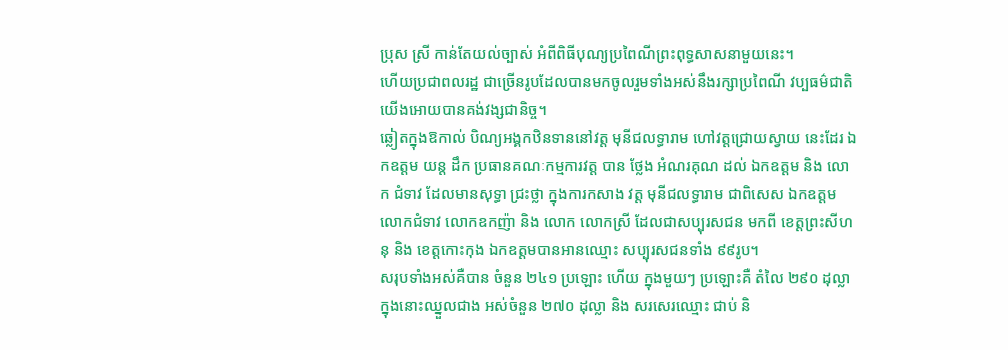ប្រុស ស្រី កាន់តែយល់ច្បាស់ អំពីពិធីបុណ្យប្រពៃណីព្រះពុទ្ធសាសនាមួយនេះ។
ហើយប្រជាពលរដ្ឋ ជាច្រើនរូបដែលបានមកចូលរួមទាំងអស់នឹងរក្សាប្រពៃណី វប្បធម៌ជាតិយើងអោយបានគង់វង្សជានិច្ច។
ឆ្លៀតក្នុងឱកាល់ បិណ្យអង្គកឋិនទាននៅវត្ត មុនីជលទ្ធារាម ហៅវត្តជ្រោយស្វាយ នេះដែរ ឯកឧត្តម យន្ត ដឹក ប្រធានគណៈកម្មការវត្ត បាន ថ្លែង អំណរគុណ ដល់ ឯកឧត្តម និង លោក ជំទាវ ដែលមានសុទ្ធា ជ្រះថ្លា ក្នុងការកសាង វត្ត មុនីជលទ្ធារាម ជាពិសេស ឯកឧត្តម លោកជំទាវ លោកឧកញ៉ា និង លោក លោកស្រី ដែលជាសប្បុរសជន មកពី ខេត្តព្រះសីហនុ និង ខេត្តកោះកុង ឯកឧត្តមបានអានឈ្មោះ សប្បុរសជនទាំង ៩៩រូប។
សរុបទាំងអស់គឺបាន ចំនួន ២៤១ ប្រឡោះ ហើយ ក្នុងមួយៗ ប្រឡោះគឺ តំលៃ ២៩០ ដុល្លាក្នុងនោះឈ្នួលជាង អស់ចំនួន ២៧០ ដុល្លា និង សរសេរឈ្មោះ ជាប់ និ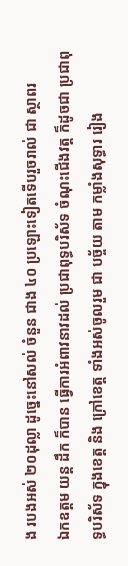ង របងអស់ ២០ដុល្លា ដូច្នេះនៅសល់ ចំនួន ជាង ៤០ ប្រឡោះទៀតទើបរួចរាល់ ជា ស្ថាពរ
ឯកឧត្តម យន្ត ដឹក ក៏បាន ធ្វើការអំពាវនាវដល់ ប្រជាពុទ្ធបរិស័ទ ចំណុះជើងវត្ត ក៏ដូចជា ប្រជាពុទ្ធបរិស័ទ ក្នុងខេត្ត និង ក្រៅខេត្ត ទាំងអស់ចូលរួម ជា បច្ច័យ តាម កម្លាំងសុទ្ធារ រៀង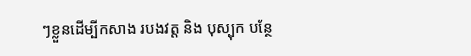ៗខ្លួនដើម្បីកសាង របងវត្ត និង បុស្បុក បន្ថែ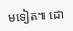មទៀត៕ ដោ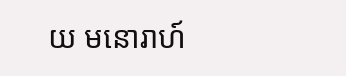យ មនោរាហ៍